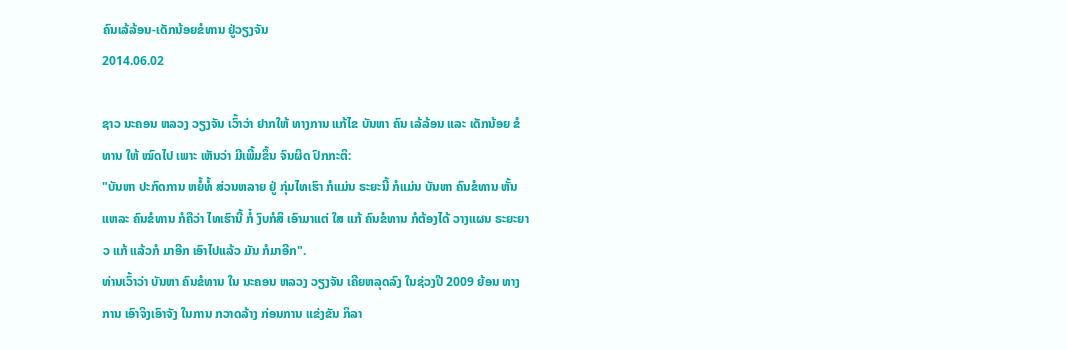ຄົນເລ້ລ້ອນ-ເດັກນ້ອຍຂໍທານ ຢູ່ວຽງຈັນ
2014.06.02

ຊາວ ນະຄອນ ຫລວງ ວຽງຈັນ ເວົ້າວ່າ ຢາກໃຫ້ ທາງການ ແກ້ໄຂ ບັນຫາ ຄົນ ເລ້ລ້ອນ ແລະ ເດັກນ້ອຍ ຂໍທານ ໃຫ້ ໝົດໄປ ເພາະ ເຫັນວ່າ ມີເພີ້ມຂຶ້ນ ຈົນຜິດ ປົກກະຕິ:
"ບັນຫາ ປະກົດການ ຫຍໍ້ທໍ້ ສ່ວນຫລາຍ ຢູ່ ກຸ່ມໄທເຮົາ ກໍແມ່ນ ຣະຍະນີ້ ກໍແມ່ນ ບັນຫາ ຄົນຂໍທານ ຫັ້ນແຫລະ ຄົນຂໍທານ ກໍຄືວ່າ ໄທເຮົານີ້ ກໍ໋ ງົບກໍສິ ເອົາມາແຕ່ ໃສ ແກ້ ຄົນຂໍທານ ກໍຕ້ອງໄດ້ ວາງແຜນ ຣະຍະຍາວ ແກ້ ແລ້ວກໍ ມາອີກ ເອົາໄປແລ້ວ ມັນ ກໍມາອີກ".
ທ່ານເວົ້າວ່າ ບັນຫາ ຄົນຂໍທານ ໃນ ນະຄອນ ຫລວງ ວຽງຈັນ ເຄີຍຫລຸດລົງ ໃນຊ່ວງປີ 2009 ຍ້ອນ ທາງການ ເອົາຈິງເອົາຈັງ ໃນການ ກວາດລ້າງ ກ່ອນການ ແຂ່ງຂັນ ກິລາ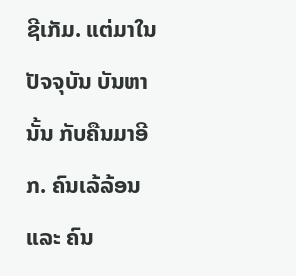ຊີເກັມ. ແຕ່ມາໃນ ປັຈຈຸບັນ ບັນຫາ ນັ້ນ ກັບຄືນມາອີກ. ຄົນເລ້ລ້ອນ ແລະ ຄົນ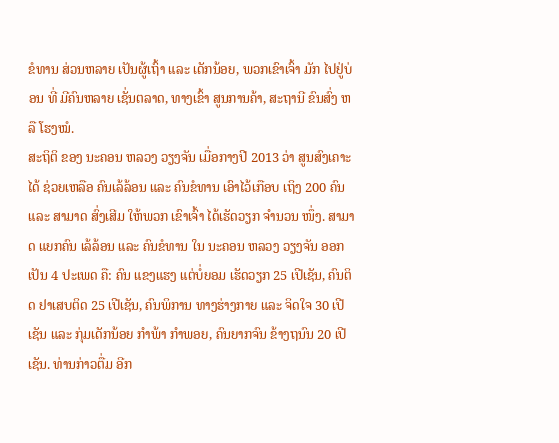ຂໍທານ ສ່ວນຫລາຍ ເປັນຜູ້ເຖົ້າ ແລະ ເດັກນ້ອຍ, ພວກເຂົາເຈົ້າ ມັກ ໄປຢູ່ບ່ອນ ທີ່ ມີຄົນຫລາຍ ເຊັ່ນຕລາດ, ທາງເຂົ້າ ສູນການຄ້າ, ສະຖານີ ຂົນສົ່ງ ຫລື ໂຮງໝໍ.
ສະຖິຕິ ຂອງ ນະຄອນ ຫລວງ ວຽງຈັນ ເມື່ອກາງປີ 2013 ວ່າ ສູນສົງເຄາະ ໄດ້ ຊ່ວຍເຫລືອ ຄົນເລ້ລ້ອນ ແລະ ຄົນຂໍທານ ເອົາໄວ້ເກືອບ ເຖິງ 200 ຄົນ ແລະ ສາມາດ ສົ່ງເສີມ ໃຫ້ພວກ ເຂົາເຈົ້າ ໄດ້ເຮັດວຽກ ຈໍານວນ ໜຶ່ງ. ສາມາດ ແຍກຄົນ ເລ້ລ້ອນ ແລະ ຄົນຂໍທານ ໃນ ນະຄອນ ຫລວງ ວຽງຈັນ ອອກເປັນ 4 ປະເພດ ຄື: ຄົນ ແຂງແຮງ ແຕ່ບໍ່ຍອມ ເຮັດວຽກ 25 ເປີເຊັນ, ຄົນຕິດ ຢາເສບຕິດ 25 ເປີເຊັນ, ຄົນພິການ ທາງຮ່າງກາຍ ແລະ ຈິດໃຈ 30 ເປີເຊັນ ແລະ ກຸ່ມເດັກນ້ອຍ ກໍາພ້າ ກໍາພອຍ, ຄົນຍາກຈົນ ຂ້າງຖນົນ 20 ເປີເຊັນ. ທ່ານກ່າວຕື່ມ ອີກ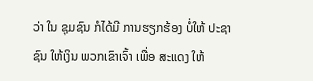ວ່າ ໃນ ຊຸມຊົນ ກໍໄດ້ມີ ການຮຽກຮ້ອງ ບໍ່ໃຫ້ ປະຊາຊົນ ໃຫ້ເງິນ ພວກເຂົາເຈົ້າ ເພື່ອ ສະແດງ ໃຫ້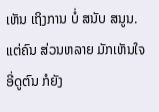ເຫັນ ເຖິງການ ບໍ່ ສນັບ ສນູນ.
ແຕ່ຄົນ ສ່ວນຫລາຍ ມັກເຫັນໃຈ ອີ່ດູຕົນ ກໍຍັງ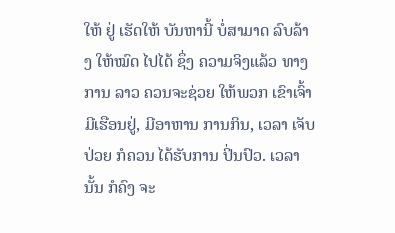ໃຫ້ ຢູ່ ເຮັດໃຫ້ ບັນຫານີ້ ບໍ່ສາມາດ ລົບລ້າງ ໃຫ້ໝົດ ໄປໄດ້ ຊຶ່ງ ຄວາມຈິງແລ້ວ ທາງການ ລາວ ຄວນຈະຊ່ວຍ ໃຫ້ພວກ ເຂົາເຈົ້າ ມີເຮືອນຢູ່, ມີອາຫານ ການກິນ, ເວລາ ເຈັບປ່ວຍ ກໍຄວນ ໄດ້ຮັບການ ປິ່ນປົວ. ເວລານັ້ນ ກໍຄົງ ຈະ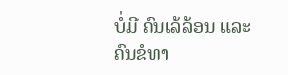ບໍ່ມີ ຄົນເລ້ລ້ອນ ແລະ ຄົນຂໍທາ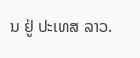ນ ຢູ່ ປະເທສ ລາວ.